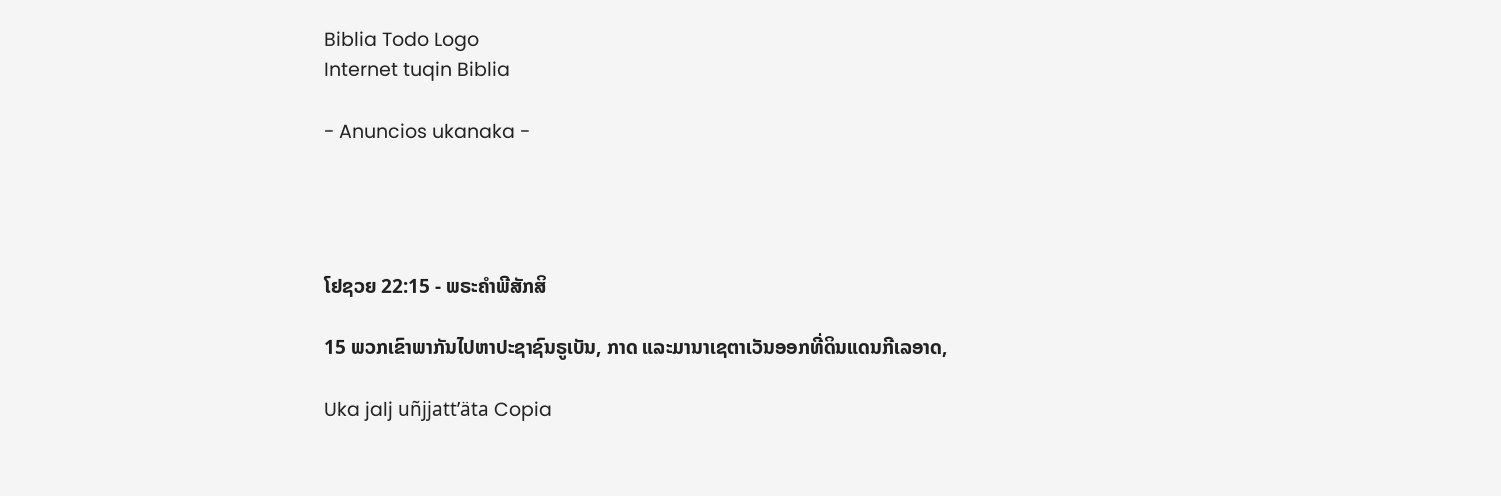Biblia Todo Logo
Internet tuqin Biblia

- Anuncios ukanaka -




ໂຢຊວຍ 22:15 - ພຣະຄຳພີສັກສິ

15 ພວກເຂົາພາກັນໄປຫາປະຊາຊົນຣູເບັນ, ກາດ ແລະມານາເຊຕາເວັນອອກທີ່ດິນແດນກີເລອາດ,

Uka jalj uñjjattʼäta Copia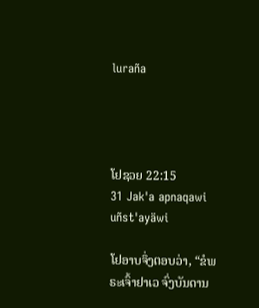luraña




ໂຢຊວຍ 22:15
31 Jak'a apnaqawi uñst'ayäwi

ໂຢອາບຈຶ່ງຕອບວ່າ, “ຂໍພຣະເຈົ້າຢາເວ ຈົ່ງບັນດານ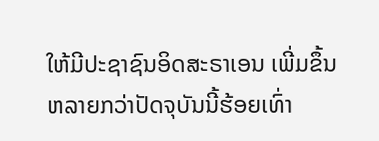ໃຫ້ມີປະຊາຊົນອິດສະຣາເອນ ເພີ່ມຂຶ້ນຫລາຍກວ່າປັດຈຸບັນນີ້ຮ້ອຍເທົ່າ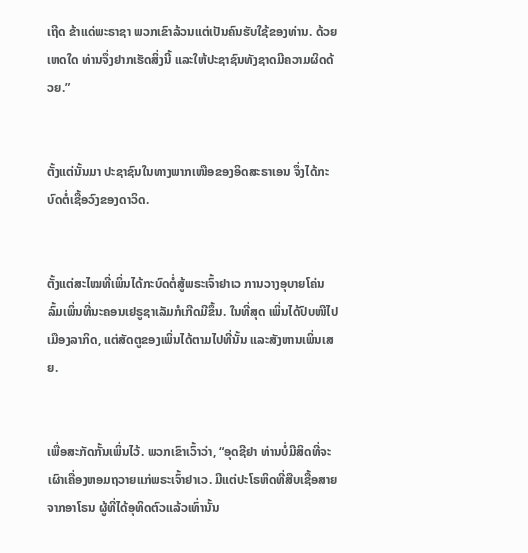ເຖີດ ຂ້າແດ່ພະຣາຊາ ພວກເຂົາລ້ວນແຕ່ເປັນຄົນຮັບໃຊ້ຂອງທ່ານ. ດ້ວຍເຫດໃດ ທ່ານຈຶ່ງຢາກເຮັດສິ່ງນີ້ ແລະໃຫ້ປະຊາຊົນທັງຊາດມີຄວາມຜິດດ້ວຍ.”


ຕັ້ງແຕ່ນັ້ນມາ ປະຊາຊົນໃນທາງພາກເໜືອຂອງອິດສະຣາເອນ ຈຶ່ງໄດ້ກະບົດຕໍ່ເຊື້ອວົງຂອງດາວິດ.


ຕັ້ງແຕ່ສະໄໝທີ່ເພິ່ນໄດ້ກະບົດຕໍ່ສູ້ພຣະເຈົ້າຢາເວ ການວາງອຸບາຍໂຄ່ນລົ້ມເພິ່ນທີ່ນະຄອນເຢຣູຊາເລັມກໍເກີດມີຂຶ້ນ. ໃນທີ່ສຸດ ເພິ່ນໄດ້ປົບໜີໄປເມືອງລາກິດ, ແຕ່ສັດຕູຂອງເພິ່ນໄດ້ຕາມໄປທີ່ນັ້ນ ແລະສັງຫານເພິ່ນເສຍ.


ເພື່ອສະກັດກັ້ນເພິ່ນໄວ້. ພວກເຂົາເວົ້າວ່າ, “ອຸດຊີຢາ ທ່ານບໍ່ມີສິດທີ່ຈະເຜົາເຄື່ອງຫອມຖວາຍແກ່ພຣະເຈົ້າຢາເວ. ມີແຕ່ປະໂຣຫິດທີ່ສືບເຊື້ອສາຍຈາກອາໂຣນ ຜູ້ທີ່ໄດ້ອຸທິດຕົວແລ້ວເທົ່ານັ້ນ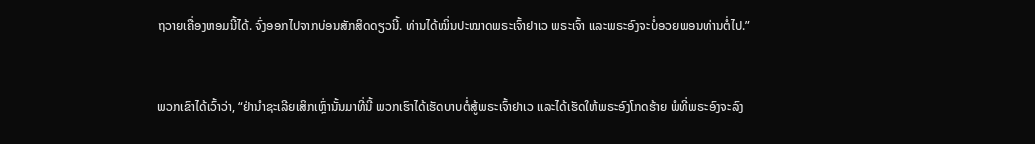ຖວາຍເຄື່ອງຫອມນີ້ໄດ້. ຈົ່ງອອກໄປຈາກບ່ອນສັກສິດດຽວນີ້. ທ່ານໄດ້ໝິ່ນປະໝາດພຣະເຈົ້າຢາເວ ພຣະເຈົ້າ ແລະພຣະອົງຈະບໍ່ອວຍພອນທ່ານຕໍ່ໄປ.”


ພວກເຂົາໄດ້ເວົ້າວ່າ, “ຢ່ານຳຊະເລີຍເສິກເຫຼົ່ານັ້ນມາທີ່ນີ້ ພວກເຮົາໄດ້ເຮັດບາບຕໍ່ສູ້ພຣະເຈົ້າຢາເວ ແລະໄດ້ເຮັດໃຫ້ພຣະອົງໂກດຮ້າຍ ພໍທີ່ພຣະອົງຈະລົງ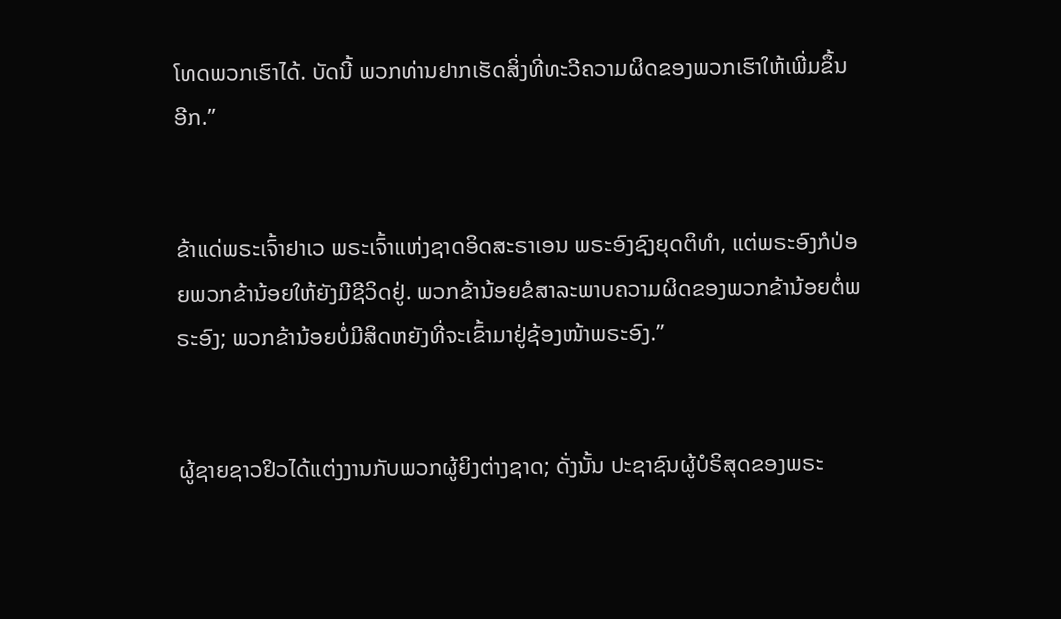ໂທດພວກເຮົາໄດ້. ບັດນີ້ ພວກທ່ານຢາກເຮັດສິ່ງທີ່ທະວີຄວາມຜິດຂອງພວກເຮົາໃຫ້ເພີ່ມຂຶ້ນອີກ.”


ຂ້າແດ່ພຣະເຈົ້າຢາເວ ພຣະເຈົ້າແຫ່ງຊາດອິດສະຣາເອນ ພຣະອົງຊົງຍຸດຕິທຳ, ແຕ່ພຣະອົງກໍປ່ອຍພວກຂ້ານ້ອຍໃຫ້ຍັງມີຊີວິດຢູ່. ພວກຂ້ານ້ອຍຂໍສາລະພາບຄວາມຜິດຂອງພວກຂ້ານ້ອຍຕໍ່ພຣະອົງ; ພວກຂ້ານ້ອຍບໍ່ມີສິດຫຍັງທີ່ຈະເຂົ້າມາຢູ່ຊ້ອງໜ້າພຣະອົງ.”


ຜູ້ຊາຍຊາວຢິວໄດ້ແຕ່ງງານກັບພວກຜູ້ຍິງຕ່າງຊາດ; ດັ່ງນັ້ນ ປະຊາຊົນຜູ້ບໍຣິສຸດຂອງພຣະ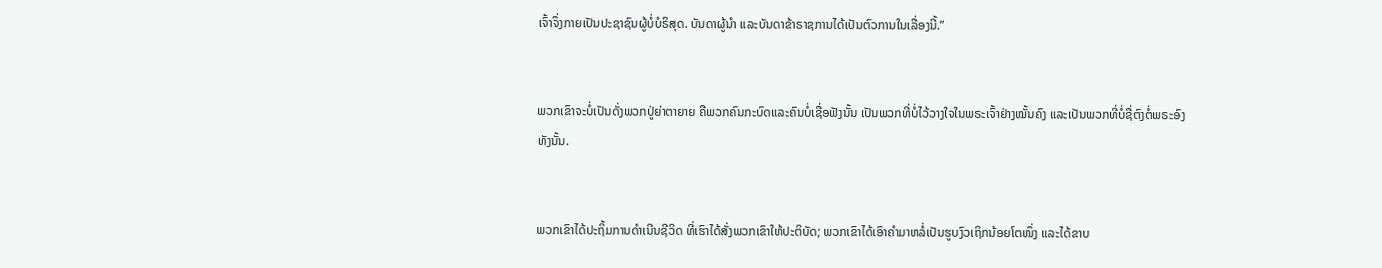ເຈົ້າຈຶ່ງກາຍເປັນປະຊາຊົນຜູ້ບໍ່ບໍຣິສຸດ. ບັນດາຜູ້ນຳ ແລະບັນດາຂ້າຣາຊການໄດ້ເປັນຕົວການໃນເລື່ອງນີ້.”


ພວກເຂົາຈະບໍ່ເປັນດັ່ງພວກປູ່ຍ່າຕາຍາຍ ຄືພວກຄົນກະບົດແລະຄົນບໍ່ເຊື່ອຟັງນັ້ນ ເປັນພວກທີ່ບໍ່ໄວ້ວາງໃຈໃນພຣະເຈົ້າຢ່າງໝັ້ນຄົງ ແລະເປັນພວກທີ່ບໍ່ຊື່ຕົງຕໍ່ພຣະອົງທັງນັ້ນ.


ພວກເຂົາໄດ້ປະຖິ້ມການດຳເນີນຊີວິດ ທີ່ເຮົາໄດ້ສັ່ງພວກເຂົາໃຫ້ປະຕິບັດ; ພວກເຂົາໄດ້ເອົາຄຳມາຫລໍ່ເປັນຮູບງົວເຖິກນ້ອຍໂຕໜຶ່ງ ແລະໄດ້ຂາບ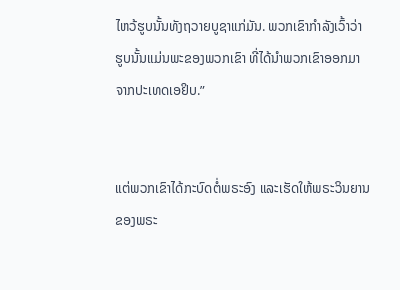ໄຫວ້ຮູບນັ້ນທັງຖວາຍບູຊາແກ່ມັນ. ພວກເຂົາກຳລັງເວົ້າວ່າ ຮູບນັ້ນແມ່ນພະຂອງພວກເຂົາ ທີ່ໄດ້ນຳພວກເຂົາອອກມາຈາກປະເທດເອຢິບ.”


ແຕ່ພວກເຂົາໄດ້ກະບົດຕໍ່ພຣະອົງ ແລະເຮັດໃຫ້ພຣະວິນຍານຂອງພຣະ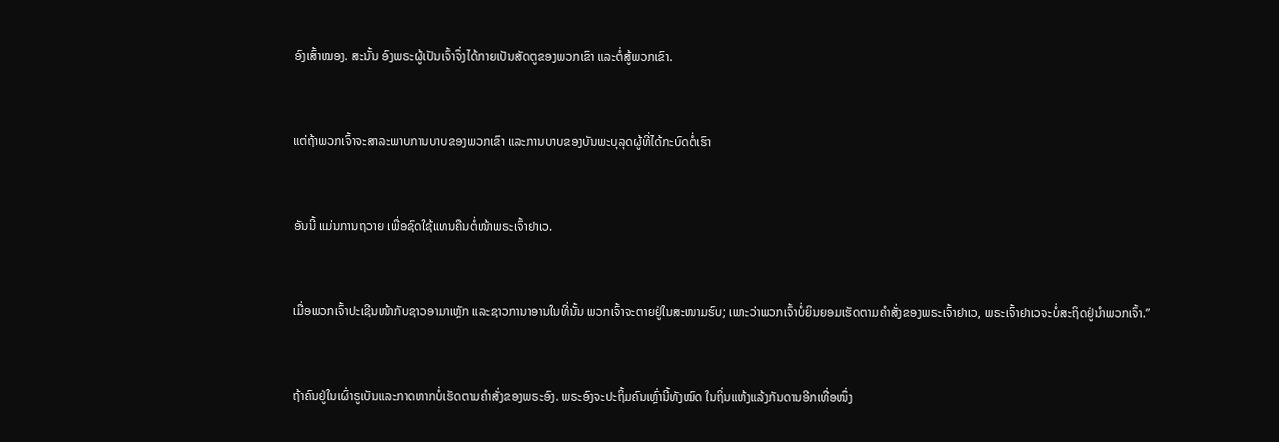ອົງເສົ້າໝອງ. ສະນັ້ນ ອົງພຣະຜູ້ເປັນເຈົ້າຈຶ່ງໄດ້ກາຍເປັນສັດຕູຂອງພວກເຂົາ ແລະຕໍ່ສູ້ພວກເຂົາ.


ແຕ່ຖ້າພວກເຈົ້າຈະສາລະພາບການບາບຂອງພວກເຂົາ ແລະການບາບຂອງບັນພະບຸລຸດຜູ້ທີ່ໄດ້ກະບົດຕໍ່ເຮົາ


ອັນນີ້ ແມ່ນການຖວາຍ ເພື່ອຊົດໃຊ້ແທນຄືນຕໍ່ໜ້າພຣະເຈົ້າຢາເວ.


ເມື່ອພວກເຈົ້າປະເຊີນໜ້າກັບຊາວອາມາເຫຼັກ ແລະຊາວການາອານໃນທີ່ນັ້ນ ພວກເຈົ້າຈະຕາຍຢູ່ໃນສະໜາມຮົບ; ເພາະວ່າພວກເຈົ້າບໍ່ຍິນຍອມເຮັດຕາມຄຳສັ່ງຂອງພຣະເຈົ້າຢາເວ, ພຣະເຈົ້າຢາເວຈະບໍ່ສະຖິດຢູ່ນຳພວກເຈົ້າ.”


ຖ້າຄົນຢູ່ໃນເຜົ່າຣູເບັນແລະກາດຫາກບໍ່ເຮັດຕາມຄຳສັ່ງຂອງພຣະອົງ. ພຣະອົງຈະປະຖິ້ມຄົນເຫຼົ່ານີ້ທັງໝົດ ໃນຖິ່ນແຫ້ງແລ້ງກັນດານອີກເທື່ອໜຶ່ງ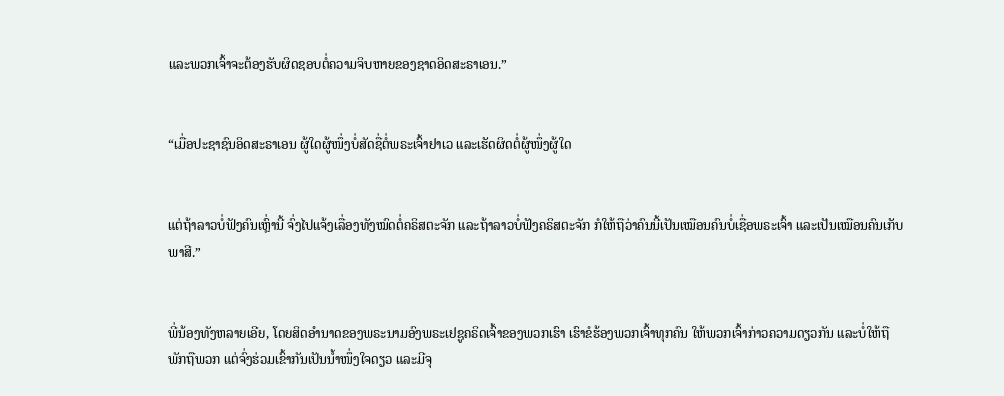ແລະພວກເຈົ້າຈະຕ້ອງຮັບຜິດຊອບຕໍ່ຄວາມຈິບຫາຍຂອງຊາດອິດສະຣາເອນ.”


“ເມື່ອປະຊາຊົນອິດສະຣາເອນ ຜູ້ໃດຜູ້ໜຶ່ງບໍ່ສັດຊື່ຕໍ່ພຣະເຈົ້າຢາເວ ແລະເຮັດຜິດຕໍ່ຜູ້ໜຶ່ງຜູ້ໃດ


ແຕ່ຖ້າລາວບໍ່ຟັງຄົນເຫຼົ່ານີ້ ຈົ່ງໄປແຈ້ງເລື່ອງທັງໝົດຕໍ່ຄຣິສຕະຈັກ ແລະຖ້າລາວບໍ່ຟັງຄຣິສຕະຈັກ ກໍໃຫ້ຖືວ່າຄົນນີ້ເປັນເໝືອນຄົນບໍ່ເຊື່ອພຣະເຈົ້າ ແລະເປັນເໝືອນຄົນເກັບພາສີ.”


ພີ່ນ້ອງທັງຫລາຍເອີຍ, ໂດຍສິດອຳນາດຂອງພຣະນາມອົງພຣະເຢຊູຄຣິດເຈົ້າຂອງພວກເຮົາ ເຮົາຂໍຮ້ອງພວກເຈົ້າທຸກຄົນ ໃຫ້ພວກເຈົ້າກ່າວຄວາມດຽວກັນ ແລະບໍ່ໃຫ້ຖືພັກຖືພວກ ແຕ່ຈົ່ງຮ່ວມເຂົ້າກັນເປັນນໍ້າໜຶ່ງໃຈດຽວ ແລະມີຈຸ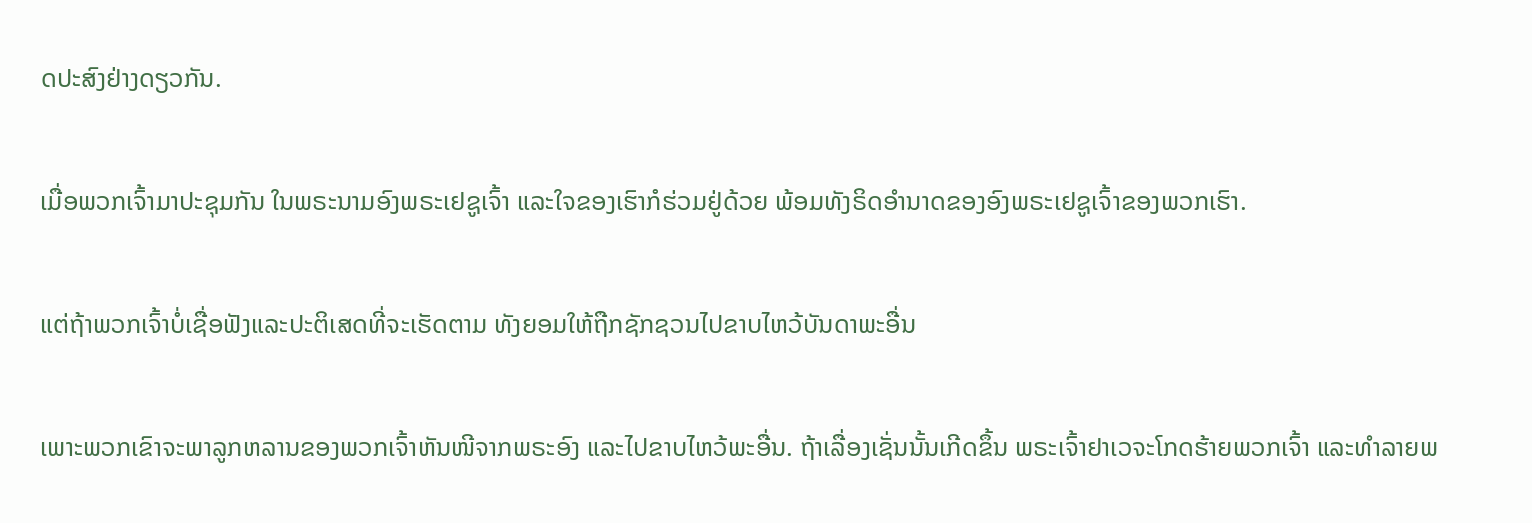ດປະສົງຢ່າງດຽວກັນ.


ເມື່ອພວກເຈົ້າມາປະຊຸມກັນ ໃນພຣະນາມອົງພຣະເຢຊູເຈົ້າ ແລະໃຈຂອງເຮົາກໍຮ່ວມຢູ່ດ້ວຍ ພ້ອມທັງຣິດອຳນາດຂອງອົງພຣະເຢຊູເຈົ້າຂອງພວກເຮົາ.


ແຕ່ຖ້າພວກເຈົ້າບໍ່ເຊື່ອຟັງແລະປະຕິເສດທີ່ຈະເຮັດຕາມ ທັງຍອມໃຫ້ຖືກຊັກຊວນໄປຂາບໄຫວ້ບັນດາພະອື່ນ


ເພາະພວກເຂົາຈະພາລູກຫລານຂອງພວກເຈົ້າຫັນໜີຈາກພຣະອົງ ແລະໄປຂາບໄຫວ້ພະອື່ນ. ຖ້າເລື່ອງເຊັ່ນນັ້ນເກີດຂຶ້ນ ພຣະເຈົ້າຢາເວຈະໂກດຮ້າຍພວກເຈົ້າ ແລະທຳລາຍພ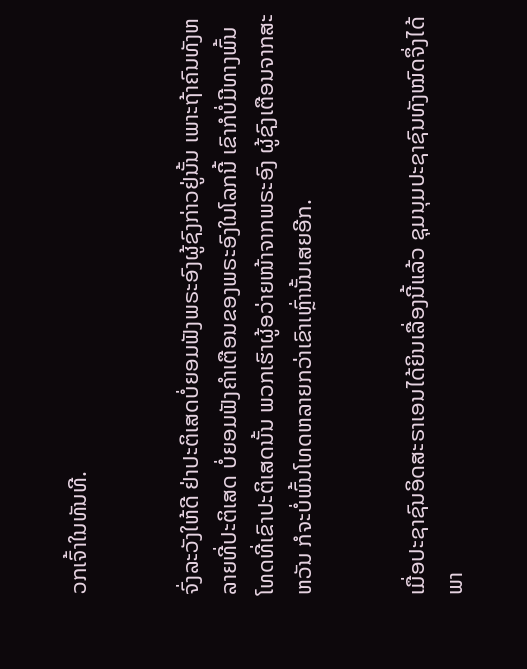ວກເຈົ້າໃນທັນທີ.


ຈົ່ງລະວັງໃຫ້ດີ ຢ່າປະຕິເສດບໍ່ຍອມຟັງພຣະອົງຜູ້ຊົງກ່າວຢູ່ນັ້ນ ເພາະຖ້າຄົນທັງຫລາຍທີ່ປະຕິເສດ ບໍ່ຍອມຟັງຄຳເຕືອນຂອງພຣະອົງໃນໂລກນີ້ ເຂົາກໍບໍ່ມີທາງພົ້ນໂທດທີ່ເຂົາປະຕິເສດນັ້ນ ພວກເຮົາຜູ້ອວ່າຍໜ້າຈາກພຣະອົງ ຜູ້ຊົງເຕືອນຈາກສະຫວັນ ກໍຈະບໍ່ພົ້ນໂທດຫລາຍກວ່າເຂົາເຫຼົ່ານັ້ນເສຍອີກ.


ເມື່ອປະຊາຊົນອິດສະຣາເອນໄດ້ຍິນເລື່ອງນີ້ແລ້ວ ຊຸມນຸມປະຊາຊົນທັງໝົດຈຶ່ງໄດ້ພາ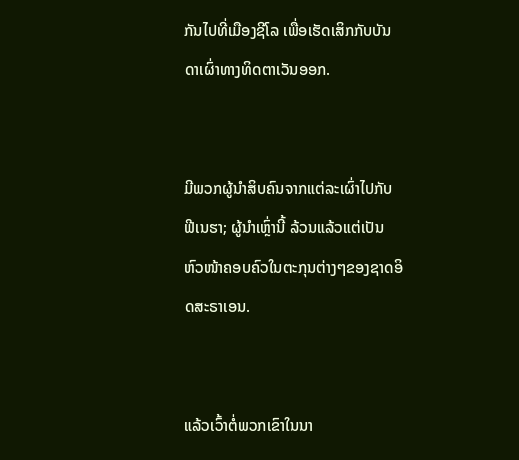ກັນໄປທີ່ເມືອງຊີໂລ ເພື່ອເຮັດເສິກກັບບັນດາເຜົ່າທາງທິດຕາເວັນອອກ.


ມີພວກຜູ້ນຳສິບຄົນຈາກແຕ່ລະເຜົ່າໄປກັບຟີເນຮາ; ຜູ້ນຳເຫຼົ່ານີ້ ລ້ວນແລ້ວແຕ່ເປັນຫົວໜ້າຄອບຄົວໃນຕະກຸນຕ່າງໆຂອງຊາດອິດສະຣາເອນ.


ແລ້ວເວົ້າຕໍ່ພວກເຂົາໃນນາ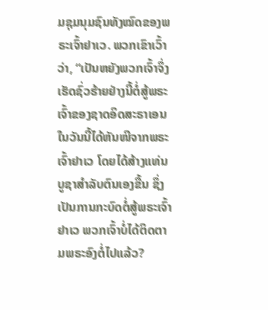ມຊຸມນຸມຊົນທັງໝົດຂອງພຣະເຈົ້າຢາເວ. ພວກເຂົາເວົ້າວ່າ, “ເປັນຫຍັງພວກເຈົ້າຈຶ່ງເຮັດຊົ່ວຮ້າຍຢ່າງນີ້ຕໍ່ສູ້ພຣະເຈົ້າຂອງຊາດອິດສະຣາເອນ ໃນວັນນີ້ໄດ້ຫັນໜີຈາກພຣະເຈົ້າຢາເວ ໂດຍໄດ້ສ້າງແທ່ນບູຊາສຳລັບຕົນເອງຂື້ນ ຊຶ່ງເປັນການກະບົດຕໍ່ສູ້ພຣະເຈົ້າຢາເວ ພວກເຈົ້າບໍ່ໄດ້ຕິດຕາມພຣະອົງຕໍ່ໄປແລ້ວ?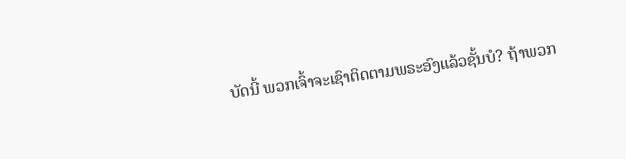ບັດນີ້ ພວກເຈົ້າຈະເຊົາຕິດຕາມພຣະອົງແລ້ວຊັ້ນບໍ? ຖ້າພວກ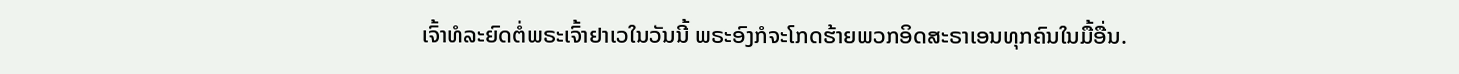ເຈົ້າທໍລະຍົດຕໍ່ພຣະເຈົ້າຢາເວໃນວັນນີ້ ພຣະອົງກໍຈະໂກດຮ້າຍພວກອິດສະຣາເອນທຸກຄົນໃນມື້ອື່ນ.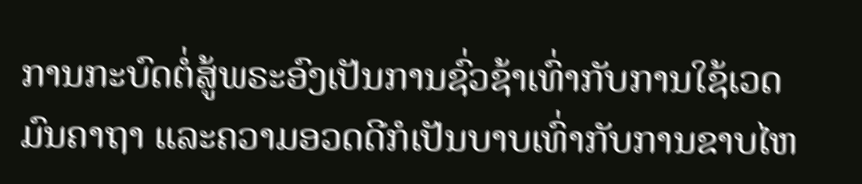ການກະບົດຕໍ່ສູ້ພຣະອົງເປັນການຊົ່ວຊ້າເທົ່າກັບການໃຊ້ເວດມົນຄາຖາ ແລະຄວາມອວດດີກໍເປັນບາບເທົ່າກັບການຂາບໄຫ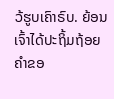ວ້ຮູບເຄົາຣົບ. ຍ້ອນເຈົ້າໄດ້ປະຖິ້ມຖ້ອຍຄຳຂອ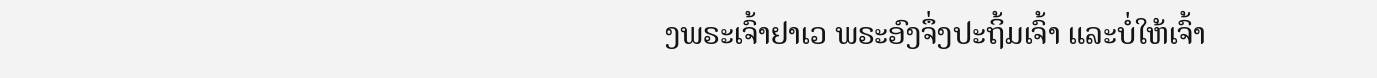ງພຣະເຈົ້າຢາເວ ພຣະອົງຈຶ່ງປະຖິ້ມເຈົ້າ ແລະບໍ່ໃຫ້ເຈົ້າ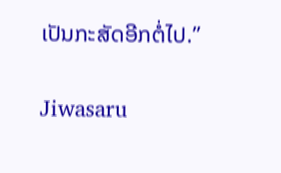ເປັນກະສັດອີກຕໍ່ໄປ.”


Jiwasaru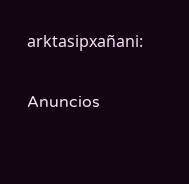arktasipxañani:

Anuncios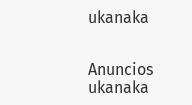ukanaka


Anuncios ukanaka